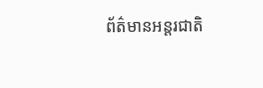ព័ត៌មានអន្តរជាតិ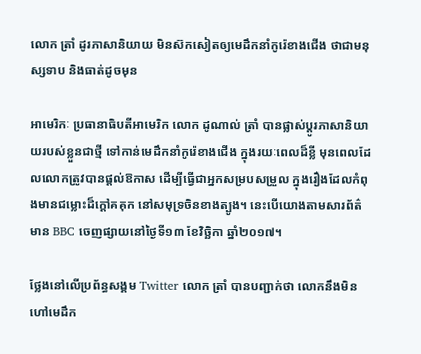លោក ត្រាំ ដូរភាសានិយាយ មិនស៊កសៀតឲ្យមេដឹកនាំកូរ៉េខាងជើង ថាជាមនុស្សទាប និងធាត់ដូចមុន

អាមេរិកៈ ប្រធានាធិបតីអាមេរិក លោក ដូណាល់ ត្រាំ បានផ្លាស់ប្ដូរភាសានិយាយរបស់ខ្លួនជាថ្មី ទៅកាន់មេដឹកនាំកូរ៉េខាងជើង ក្នុងរយៈពេលដ៏ខ្លី មុនពេលដែលលោកត្រូវបានផ្តល់ឱកាស ដើម្បីធ្វើជាអ្នកសម្របសម្រួល ក្នុងរឿងដែលកំពុងមានជម្លោះដ៏ក្តៅគគុក នៅសមុទ្រចិនខាងត្បូង។ នេះបើយោងតាមសារព័ត៌មាន BBC ចេញផ្សាយនៅថ្ងៃទី១៣ ខែវិច្ឆិកា ឆ្នាំ២០១៧។

ថ្លែងនៅលើប្រព័ន្ធសង្គម Twitter លោក ត្រាំ បានបញ្ជាក់ថា លោកនឹងមិនហៅមេដឹក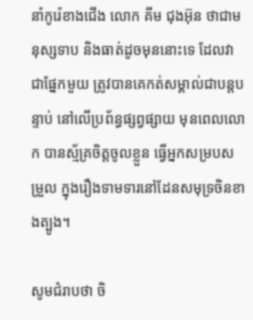នាំកូរ៉េខាងជើង លោក គីម ជុងអ៊ុន ថាជាមនុស្សទាប និងធាត់ដូចមុននោះទេ ដែលវាជាផ្នែកមួយ ត្រូវបានគេកត់សម្គាល់ជាបន្តបន្ទាប់ នៅលើប្រព័ន្ធផ្សព្វផ្សាយ មុនពេលលោក បានស្ម័គ្រចិត្តចូលខ្លួន ធ្វើអ្នកសម្របសម្រួល ក្នុងរឿងទាមទារនៅដែនសមុទ្រចិនខាងត្បូង។

សូមជំរាបថា ចិ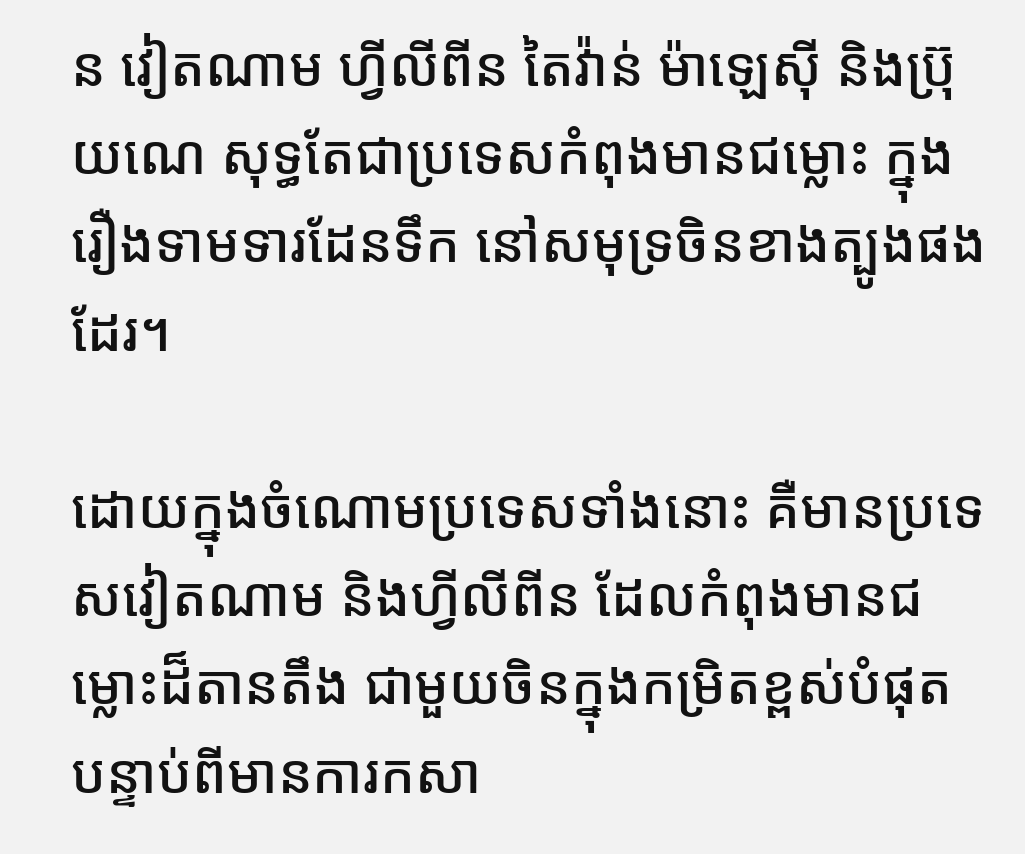ន វៀតណាម ហ្វីលីពីន តៃវ៉ាន់ ម៉ាឡេស៊ី និងប្រ៊ុយណេ សុទ្ធតែជាប្រទេសកំពុងមានជម្លោះ ក្នុងរឿងទាមទារដែនទឹក នៅសមុទ្រចិនខាងត្បូងផងដែរ។

ដោយក្នុងចំណោមប្រទេសទាំងនោះ គឺមានប្រទេសវៀតណាម និងហ្វីលីពីន ដែលកំពុងមានជម្លោះដ៏តានតឹង ជាមួយចិនក្នុងកម្រិតខ្ពស់បំផុត បន្ទាប់ពីមានការកសា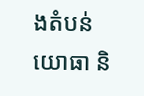ងតំបន់យោធា និ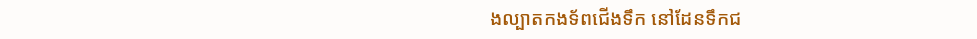ងល្បាតកងទ័ពជើងទឹក នៅដែនទឹកជ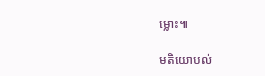ម្លោះ៕

មតិយោបល់